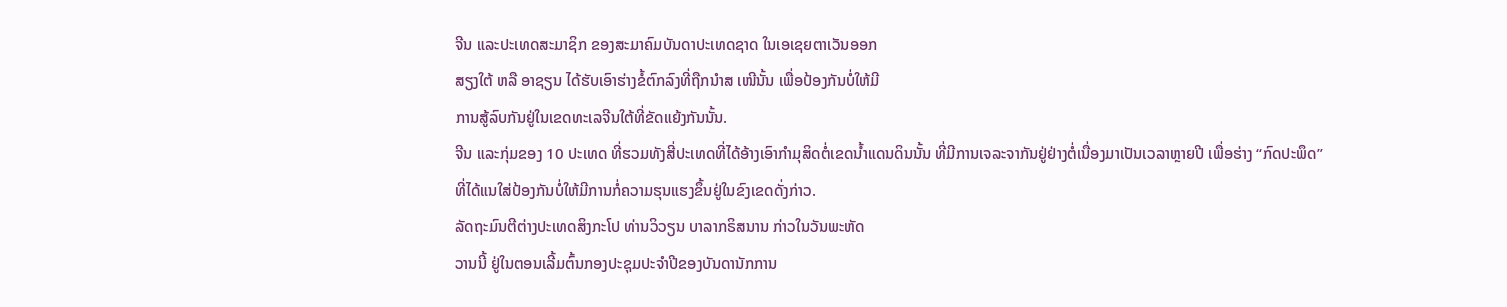ຈີນ ແລະປະເທດສະມາຊິກ ຂອງສະມາຄົມບັນດາປະເທດຊາດ ໃນເອເຊຍຕາເວັນອອກ
ສຽງໃຕ້ ຫລື ອາຊຽນ ໄດ້ຮັບເອົາຮ່າງຂໍ້ຕົກລົງທີ່ຖືກນໍາສ ເໜີນັ້ນ ເພື່ອປ້ອງກັນບໍ່ໃຫ້ມີ
ການສູ້ລົບກັນຢູ່ໃນເຂດທະເລຈີນໃຕ້ທີ່ຂັດແຍ້ງກັນນັ້ນ.
ຈີນ ແລະກຸ່ມຂອງ 10 ປະເທດ ທີ່ຮວມທັງສີ່ປະເທດທີ່ໄດ້ອ້າງເອົາກໍາມຸສິດຕໍ່ເຂດນໍ້າແດນດິນນັ້ນ ທີ່ມີການເຈລະຈາກັນຢູ່ຢ່າງຕໍ່ເນື່ອງມາເປັນເວລາຫຼາຍປີ ເພື່ອຮ່າງ “ກົດປະພຶດ”
ທີ່ໄດ້ແນໃສ່ປ້ອງກັນບໍ່ໃຫ້ມີການກໍ່ຄວາມຮຸນແຮງຂຶ້ນຢູ່ໃນຂົງເຂດດັ່ງກ່າວ.
ລັດຖະມົນຕີຕ່າງປະເທດສິງກະໂປ ທ່ານວິວຽນ ບາລາກຣິສນານ ກ່າວໃນວັນພະຫັດ
ວານນີ້ ຢູ່ໃນຕອນເລີ້ມຕົ້ນກອງປະຊຸມປະຈຳປີຂອງບັນດານັກການ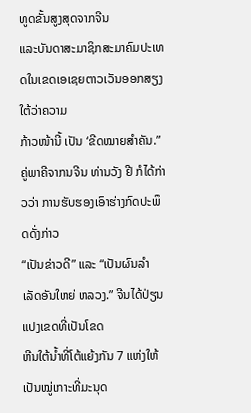ທູດຂັ້ນສູງສຸດຈາກຈີນ
ແລະບັນດາສະມາຊິກສະມາຄົມປະເທດໃນເຂດເອເຊຍຕາວເວັນອອກສຽງໃຕ້ວ່າຄວາມ
ກ້າວໜ້ານີ້ ເປັນ ‘ຂີດໝາຍສໍາຄັນ.”
ຄູ່ພາຄີຈາກນຈີນ ທ່ານວັງ ຢີ ກໍໄດ້ກ່າວວ່າ ການຮັບຮອງເອົາຮ່າງກົດປະພຶດດັ່ງກ່າວ
“ເປັນຂ່າວດີ” ແລະ “ເປັນຜົນລໍາເລັດອັນໃຫຍ່ ຫລວງ.” ຈີນໄດ້ປ່ຽນແປງເຂດທີ່ເປັນໂຂດ
ຫີນໃຕ້ນໍ້າທີ່ໂຕ້ແຍ້ງກັນ 7 ແຫ່ງໃຫ້ເປັນໝູ່ເກາະທີ່ມະນຸດ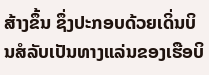ສ້າງຂຶ້ນ ຊຶ່ງປະກອບດ້ວຍເດິ່ນບິນສໍລັບເປັນທາງແລ່ນຂອງເຮືອບິ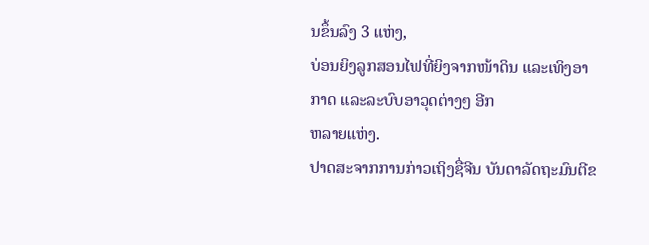ນຂຶ້ນລົງ 3 ແຫ່ງ,
ບ່ອນຍິງລູກສອນໄຟທີ່ຍິງຈາກໜ້າດິນ ແລະເທິງອາກາດ ແລະລະບົບອາວຸດຕ່າງໆ ອີກ
ຫລາຍແຫ່ງ.
ປາດສະຈາກການກ່າວເຖິງຊື່ຈີນ ບັນດາລັດຖະມົນຕີຂ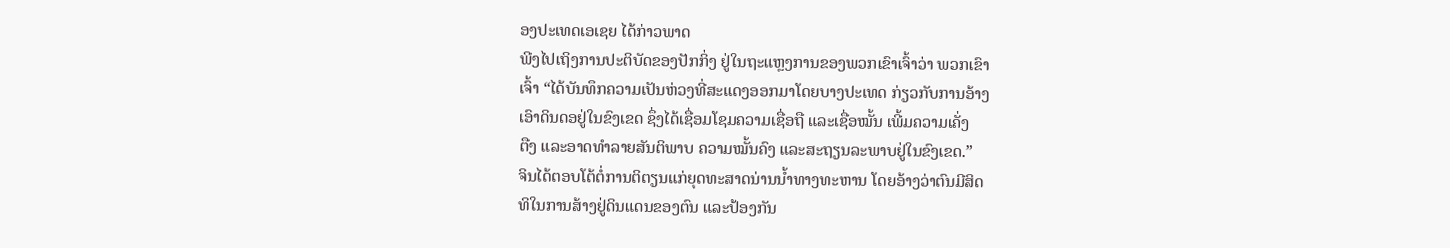ອງປະເທດເອເຊຍ ໄດ້ກ່າວພາດ
ພີງໄປເຖິງການປະຕິບັດຂອງປັກກິ່ງ ຢູ່ໃນຖະແຫຼງການຂອງພວກເຂົາເຈົ້າວ່າ ພວກເຂົາ
ເຈົ້າ “ໄດ້ບັນທຶກຄວາມເປັນຫ່ວງທີ່ສະແດງອອກມາໂດຍບາງປະເທດ ກ່ຽວກັບການອ້າງ
ເອົາດິນດອຢູ່ໃນຂົງເຂດ ຊຶ່ງໄດ້ເຊື່ອມໂຊມຄວາມເຊື່ອຖື ແລະເຊື່ອໝັ້ນ ເພີ້ມຄວາມເຄັ່ງ
ຕືງ ແລະອາດທຳລາຍສັນຕິພາບ ຄວາມໝັ້ນຄົງ ແລະສະຖຽນລະພາບຢູ່ໃນຂົງເຂດ.”
ຈິນໄດ້ຕອບໂຕ້ຕໍ່ການຕິຕຽນແກ່ຍຸດທະສາດນ່ານນໍ້າທາງທະຫານ ໂດຍອ້າງວ່າຕົນມີສິດ
ທິໃນການສ້າງຢູ່ດິນແດນຂອງຕົນ ແລະປ້ອງກັນ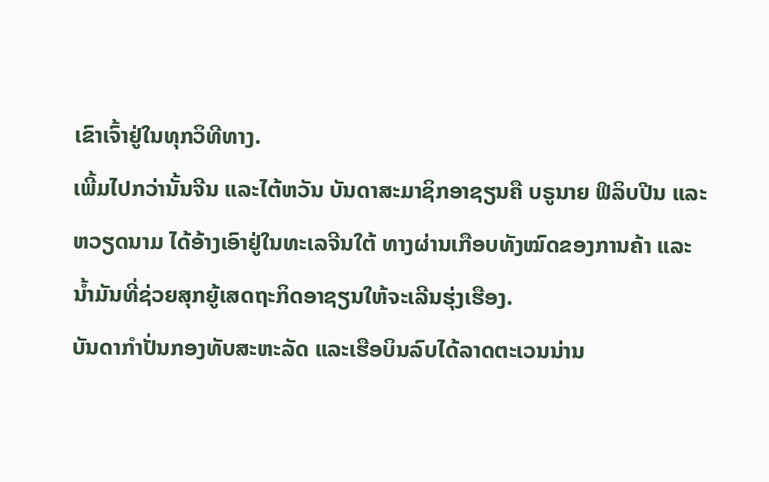ເຂົາເຈົ້າຢູ່ໃນທຸກວິທີທາງ.
ເພີ້ມໄປກວ່ານັ້ນຈີນ ແລະໄຕ້ຫວັນ ບັນດາສະມາຊິກອາຊຽນຄື ບຣູນາຍ ຟິລິບປີນ ແລະ
ຫວຽດນາມ ໄດ້ອ້າງເອົາຢູ່ໃນທະເລຈີນໃຕ້ ທາງຜ່ານເກືອບທັງໝົດຂອງການຄ້າ ແລະ
ນໍ້າມັນທີ່ຊ່ວຍສຸກຍູ້ເສດຖະກິດອາຊຽນໃຫ້ຈະເລີນຮຸ່ງເຮືອງ.
ບັນດາກຳປັ່ນກອງທັບສະຫະລັດ ແລະເຮືອບິນລົບໄດ້ລາດຕະເວນນ່ານ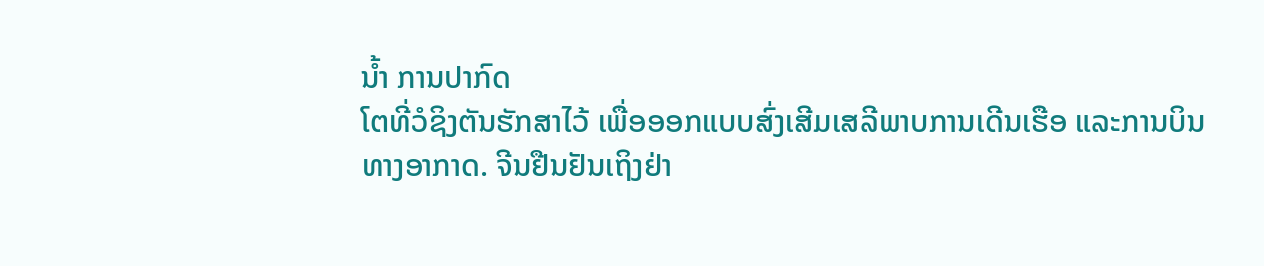ນໍ້າ ການປາກົດ
ໂຕທີ່ວໍຊິງຕັນຮັກສາໄວ້ ເພື່ອອອກແບບສົ່ງເສີມເສລີພາບການເດີນເຮືອ ແລະການບິນ
ທາງອາກາດ. ຈີນຢືນຢັນເຖິງຢ່າ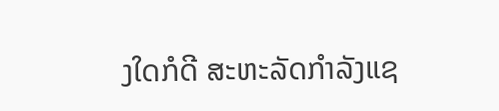ງໃດກໍດີ ສະຫະລັດກຳລັງແຊ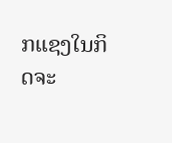ກແຊງໃນກິດຈະ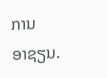ການ
ອາຊຽນ.